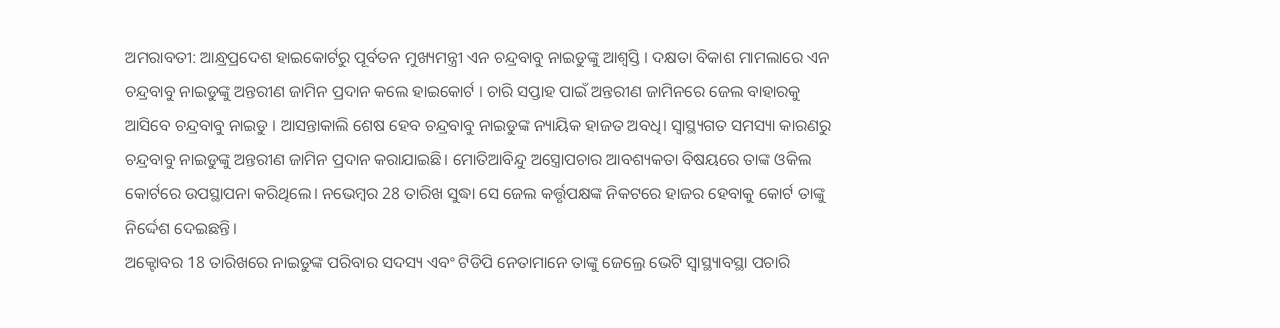ଅମରାବତୀ: ଆନ୍ଧ୍ରପ୍ରଦେଶ ହାଇକୋର୍ଟରୁ ପୂର୍ବତନ ମୁଖ୍ୟମନ୍ତ୍ରୀ ଏନ ଚନ୍ଦ୍ରବାବୁ ନାଇଡୁଙ୍କୁ ଆଶ୍ବସ୍ତି । ଦକ୍ଷତା ବିକାଶ ମାମଲାରେ ଏନ ଚନ୍ଦ୍ରବାବୁ ନାଇଡୁଙ୍କୁ ଅନ୍ତରୀଣ ଜାମିନ ପ୍ରଦାନ କଲେ ହାଇକୋର୍ଟ । ଚାରି ସପ୍ତାହ ପାଇଁ ଅନ୍ତରୀଣ ଜାମିନରେ ଜେଲ ବାହାରକୁ ଆସିବେ ଚନ୍ଦ୍ରବାବୁ ନାଇଡୁ । ଆସନ୍ତାକାଲି ଶେଷ ହେବ ଚନ୍ଦ୍ରବାବୁ ନାଇଡୁଙ୍କ ନ୍ୟାୟିକ ହାଜତ ଅବଧି। ସ୍ବାସ୍ଥ୍ୟଗତ ସମସ୍ୟା କାରଣରୁ ଚନ୍ଦ୍ରବାବୁ ନାଇଡୁଙ୍କୁ ଅନ୍ତରୀଣ ଜାମିନ ପ୍ରଦାନ କରାଯାଇଛି। ମୋତିଆବିନ୍ଦୁ ଅସ୍ତ୍ରୋପଚାର ଆବଶ୍ୟକତା ବିଷୟରେ ତାଙ୍କ ଓକିଲ କୋର୍ଟରେ ଉପସ୍ଥାପନା କରିଥିଲେ। ନଭେମ୍ବର 28 ତାରିଖ ସୁଦ୍ଧା ସେ ଜେଲ କର୍ତ୍ତୃପକ୍ଷଙ୍କ ନିକଟରେ ହାଜର ହେବାକୁ କୋର୍ଟ ତାଙ୍କୁ ନିର୍ଦ୍ଦେଶ ଦେଇଛନ୍ତି।
ଅକ୍ଟୋବର 18 ତାରିଖରେ ନାଇଡୁଙ୍କ ପରିବାର ସଦସ୍ୟ ଏବଂ ଟିଡିପି ନେତାମାନେ ତାଙ୍କୁ ଜେଲ୍ରେ ଭେଟି ସ୍ୱାସ୍ଥ୍ୟାବସ୍ଥା ପଚାରି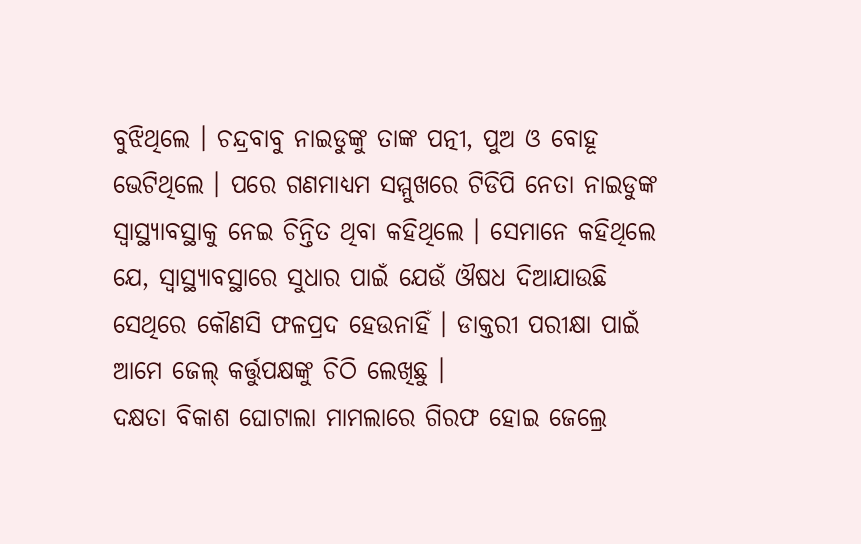ବୁଝିଥିଲେ । ଚନ୍ଦ୍ରବାବୁ ନାଇଡୁଙ୍କୁ ତାଙ୍କ ପତ୍ନୀ, ପୁଅ ଓ ବୋହୂ ଭେଟିଥିଲେ । ପରେ ଗଣମାଧ୍ୟମ ସମ୍ମୁଖରେ ଟିଡିପି ନେତା ନାଇଡୁଙ୍କ ସ୍ୱାସ୍ଥ୍ୟାବସ୍ଥାକୁ ନେଇ ଚିନ୍ତିତ ଥିବା କହିଥିଲେ । ସେମାନେ କହିଥିଲେ ଯେ, ସ୍ବାସ୍ଥ୍ୟାବସ୍ଥାରେ ସୁଧାର ପାଇଁ ଯେଉଁ ଔଷଧ ଦିଆଯାଉଛି ସେଥିରେ କୌଣସି ଫଳପ୍ରଦ ହେଉନାହିଁ । ଡାକ୍ତରୀ ପରୀକ୍ଷା ପାଇଁ ଆମେ ଜେଲ୍ କର୍ତ୍ତୁପକ୍ଷଙ୍କୁ ଚିଠି ଲେଖିଛୁ ।
ଦକ୍ଷତା ବିକାଶ ଘୋଟାଲା ମାମଲାରେ ଗିରଫ ହୋଇ ଜେଲ୍ରେ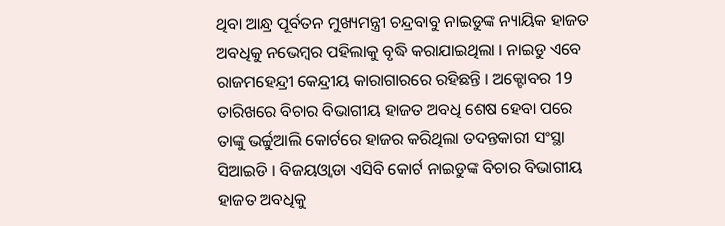ଥିବା ଆନ୍ଧ୍ର ପୂର୍ବତନ ମୁଖ୍ୟମନ୍ତ୍ରୀ ଚନ୍ଦ୍ରବାବୁ ନାଇଡୁଙ୍କ ନ୍ୟାୟିକ ହାଜତ ଅବଧିକୁ ନଭେମ୍ବର ପହିଲାକୁ ବୃଦ୍ଧି କରାଯାଇଥିଲା । ନାଇଡୁ ଏବେ ରାଜମହେନ୍ଦ୍ରୀ କେନ୍ଦ୍ରୀୟ କାରାଗାରରେ ରହିଛନ୍ତି । ଅକ୍ଟୋବର 19 ତାରିଖରେ ବିଚାର ବିଭାଗୀୟ ହାଜତ ଅବଧି ଶେଷ ହେବା ପରେ ତାଙ୍କୁ ଭର୍ଚ୍ଚୁଆଲି କୋର୍ଟରେ ହାଜର କରିଥିଲା ତଦନ୍ତକାରୀ ସଂସ୍ଥା ସିଆଇଡି । ବିଜୟଓ୍ବାଡା ଏସିବି କୋର୍ଟ ନାଇଡୁଙ୍କ ବିଚାର ବିଭାଗୀୟ ହାଜତ ଅବଧିକୁ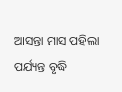ଆସନ୍ତା ମାସ ପହିଲା ପର୍ଯ୍ୟନ୍ତ ବୃଦ୍ଧି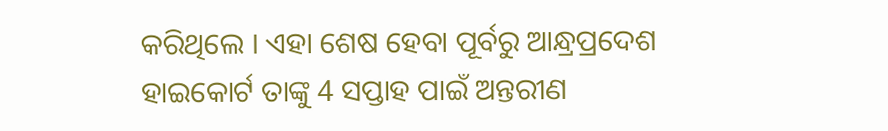କରିଥିଲେ । ଏହା ଶେଷ ହେବା ପୂର୍ବରୁ ଆନ୍ଧ୍ରପ୍ରଦେଶ ହାଇକୋର୍ଟ ତାଙ୍କୁ 4 ସପ୍ତାହ ପାଇଁ ଅନ୍ତରୀଣ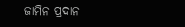ଜାମିନ ପ୍ରଦାନ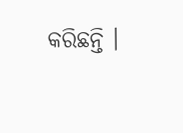କରିଛନ୍ତି ।